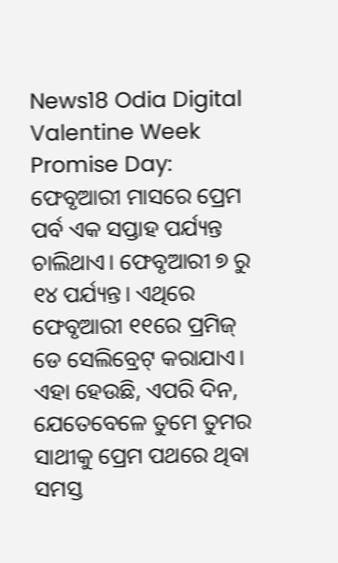News18 Odia Digital
Valentine Week Promise Day: ଫେବୃଆରୀ ମାସରେ ପ୍ରେମ ପର୍ବ ଏକ ସପ୍ତାହ ପର୍ଯ୍ୟନ୍ତ ଚାଲିଥାଏ। ଫେବୃଆରୀ ୭ ରୁ ୧୪ ପର୍ଯ୍ୟନ୍ତ। ଏଥିରେ ଫେବୃଆରୀ ୧୧ରେ ପ୍ରମିଜ୍ ଡେ ସେଲିବ୍ରେଟ୍ କରାଯାଏ। ଏହା ହେଉଛି, ଏପରି ଦିନ, ଯେତେବେଳେ ତୁମେ ତୁମର ସାଥୀକୁ ପ୍ରେମ ପଥରେ ଥିବା ସମସ୍ତ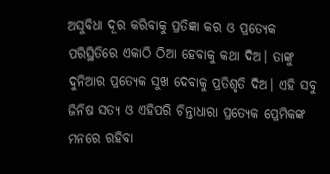ଅସୁବିଧା ଦୂର କରିବାକୁ ପ୍ରତିଜ୍ଞା କର ଓ ପ୍ରତ୍ୟେକ ପରିସ୍ଥିତିରେ ଏକାଠି ଠିଆ ହେବାକୁ କଥା ଦିଅ। ତାଙ୍କୁ ଦୁନିଆର ପ୍ରତ୍ୟେକ ସୁଖ ଦେବାକୁ ପ୍ରତିଶୃତି ଦିଅ। ଏହି ସବୁ ଜିନିଷ ସତ୍ୟ ଓ ଏହିପରି ଚିନ୍ତାଧାରା ପ୍ରତ୍ୟେକ ପ୍ରେମିକଙ୍କ ମନରେ ରହିବା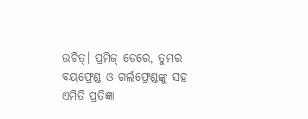ଉଚିତ୍। ପ୍ରମିଜ୍ ଡେରେ, ତୁମର ବୟଫ୍ରେଣ୍ଡ ଓ ଗର୍ଲଫ୍ରେଣ୍ଡଙ୍କୁ ସହ ଏମିତି ପ୍ରତିଜ୍ଞା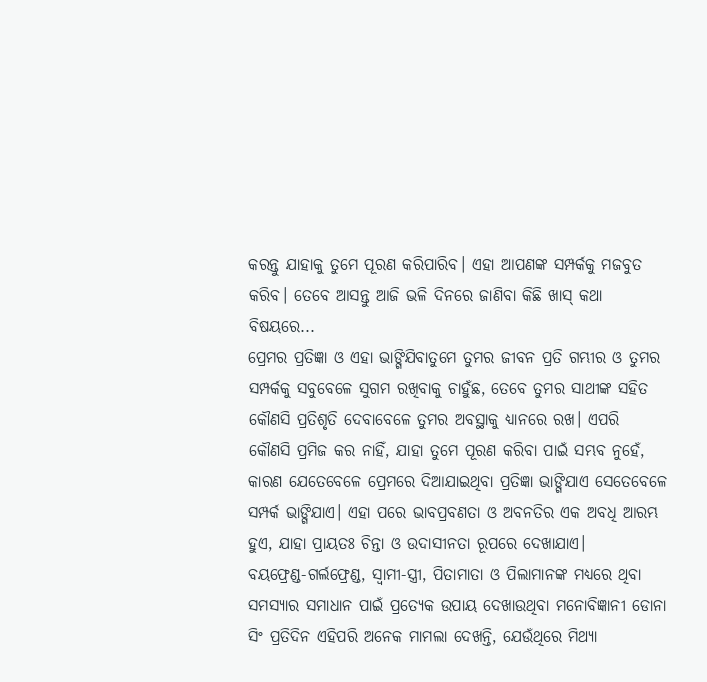କରନ୍ତୁ ଯାହାକୁ ତୁମେ ପୂରଣ କରିପାରିବ। ଏହା ଆପଣଙ୍କ ସମ୍ପର୍କକୁ ମଜବୁତ କରିବ। ତେବେ ଆସନ୍ତୁ ଆଜି ଭଳି ଦିନରେ ଜାଣିବା କିଛି ଖାସ୍ କଥା ବିଷୟରେ...
ପ୍ରେମର ପ୍ରତିଜ୍ଞା ଓ ଏହା ଭାଙ୍ଗିଯିବାତୁମେ ତୁମର ଜୀବନ ପ୍ରତି ଗମ୍ଭୀର ଓ ତୁମର ସମ୍ପର୍କକୁ ସବୁବେଳେ ସୁଗମ ରଖିବାକୁ ଚାହୁଁଛ, ତେବେ ତୁମର ସାଥୀଙ୍କ ସହିତ କୌଣସି ପ୍ରତିଶୃତି ଦେବାବେଳେ ତୁମର ଅବସ୍ଥାକୁ ଧ୍ୟାନରେ ରଖ। ଏପରି କୌଣସି ପ୍ରମିଜ କର ନାହିଁ, ଯାହା ତୁମେ ପୂରଣ କରିବା ପାଇଁ ସମ୍ଭବ ନୁହେଁ, କାରଣ ଯେତେବେଳେ ପ୍ରେମରେ ଦିଆଯାଇଥିବା ପ୍ରତିଜ୍ଞା ଭାଙ୍ଗିଯାଏ ସେତେବେଳେ ସମ୍ପର୍କ ଭାଙ୍ଗିଯାଏ। ଏହା ପରେ ଭାବପ୍ରବଣତା ଓ ଅବନତିର ଏକ ଅବଧି ଆରମ୍ଭ ହୁଏ, ଯାହା ପ୍ରାୟତଃ ଚିନ୍ତା ଓ ଉଦାସୀନତା ରୂପରେ ଦେଖାଯାଏ।
ବୟଫ୍ରେଣ୍ଡ-ଗର୍ଲଫ୍ରେଣ୍ଡ, ସ୍ୱାମୀ-ସ୍ତ୍ରୀ, ପିତାମାତା ଓ ପିଲାମାନଙ୍କ ମଧ୍ୟରେ ଥିବା ସମସ୍ୟାର ସମାଧାନ ପାଇଁ ପ୍ରତ୍ୟେକ ଉପାୟ ଦେଖାଉଥିବା ମନୋବିଜ୍ଞାନୀ ଡୋନା ସିଂ ପ୍ରତିଦିନ ଏହିପରି ଅନେକ ମାମଲା ଦେଖନ୍ତି, ଯେଉଁଥିରେ ମିଥ୍ୟା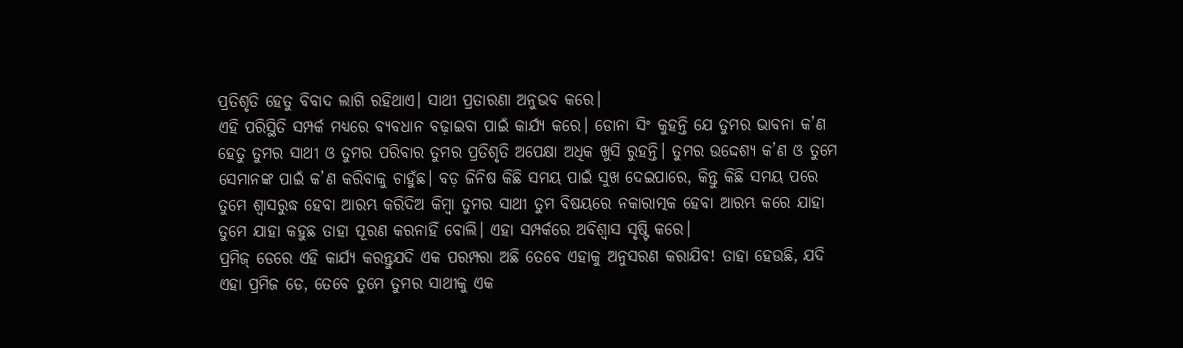ପ୍ରତିଶୃତି ହେତୁ ବିବାଦ ଲାଗି ରହିଥାଏ। ସାଥୀ ପ୍ରତାରଣା ଅନୁଭବ କରେ।
ଏହି ପରିସ୍ଥିତି ସମ୍ପର୍କ ମଧ୍ୟରେ ବ୍ୟବଧାନ ବଢ଼ାଇବା ପାଇଁ କାର୍ଯ୍ୟ କରେ। ଡୋନା ସିଂ କୁହନ୍ତି ଯେ ତୁମର ଭାବନା କ’ଣ ହେତୁ ତୁମର ସାଥୀ ଓ ତୁମର ପରିବାର ତୁମର ପ୍ରତିଶୃତି ଅପେକ୍ଷା ଅଧିକ ଖୁସି ରୁହନ୍ତି। ତୁମର ଉଦ୍ଦେଶ୍ୟ କ’ଣ ଓ ତୁମେ ସେମାନଙ୍କ ପାଇଁ କ’ଣ କରିବାକୁ ଚାହୁଁଛ। ବଡ଼ ଜିନିଷ କିଛି ସମୟ ପାଇଁ ସୁଖ ଦେଇପାରେ, କିନ୍ତୁ କିଛି ସମୟ ପରେ ତୁମେ ଶ୍ୱାସରୁଦ୍ଧ ହେବା ଆରମ୍ଭ କରିଦିଅ କିମ୍ବା ତୁମର ସାଥୀ ତୁମ ବିଷୟରେ ନକାରାତ୍ମକ ହେବା ଆରମ୍ଭ କରେ ଯାହା ତୁମେ ଯାହା କହୁଛ ତାହା ପୂରଣ କରନାହିଁ ବୋଲି। ଏହା ସମ୍ପର୍କରେ ଅବିଶ୍ୱାସ ସୃଷ୍ଟି କରେ।
ପ୍ରମିଜ୍ ଡେରେ ଏହି କାର୍ଯ୍ୟ କରନ୍ତୁଯଦି ଏକ ପରମ୍ପରା ଅଛି ତେବେ ଏହାକୁ ଅନୁସରଣ କରାଯିବ! ତାହା ହେଉଛି, ଯଦି ଏହା ପ୍ରମିଜ ଡେ, ତେବେ ତୁମେ ତୁମର ସାଥୀକୁ ଏକ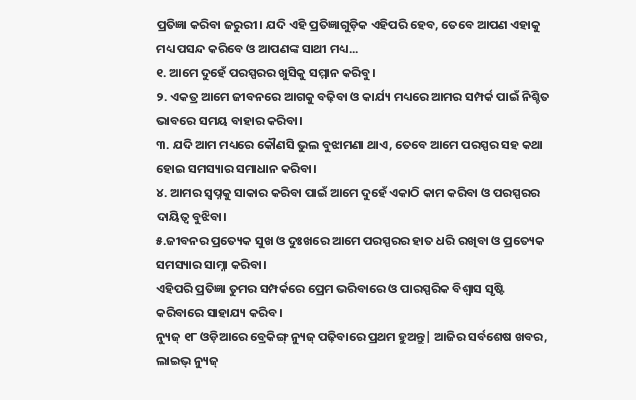ପ୍ରତିଜ୍ଞା କରିବା ଜରୁରୀ। ଯଦି ଏହି ପ୍ରତିଜ୍ଞାଗୁଡ଼ିକ ଏହିପରି ହେବ, ତେବେ ଆପଣ ଏହାକୁ ମଧ୍ୟ ପସନ୍ଦ କରିବେ ଓ ଆପଣଙ୍କ ସାଥୀ ମଧ୍ୟ...
୧. ଆମେ ଦୁହେଁ ପରସ୍ପରର ଖୁସିକୁ ସମ୍ମାନ କରିବୁ।
୨. ଏକତ୍ର ଆମେ ଜୀବନରେ ଆଗକୁ ବଢ଼ିବା ଓ କାର୍ଯ୍ୟ ମଧ୍ୟରେ ଆମର ସମ୍ପର୍କ ପାଇଁ ନିଶ୍ଚିତ ଭାବରେ ସମୟ ବାହାର କରିବା।
୩. ଯଦି ଆମ ମଧ୍ୟରେ କୌଣସି ଭୁଲ ବୁଝାମଣା ଥାଏ, ତେବେ ଆମେ ପରସ୍ପର ସହ କଥା ହୋଇ ସମସ୍ୟାର ସମାଧାନ କରିବା।
୪. ଆମର ସ୍ୱପ୍ନକୁ ସାକାର କରିବା ପାଇଁ ଆମେ ଦୁହେଁ ଏକାଠି କାମ କରିବା ଓ ପରସ୍ପରର ଦାୟିତ୍ବ ବୁଝିବା।
୫.ଜୀବନର ପ୍ରତ୍ୟେକ ସୁଖ ଓ ଦୁଃଖରେ ଆମେ ପରସ୍ପରର ହାତ ଧରି ରଖିବା ଓ ପ୍ରତ୍ୟେକ ସମସ୍ୟାର ସାମ୍ନା କରିବା।
ଏହିପରି ପ୍ରତିଜ୍ଞା ତୁମର ସମ୍ପର୍କରେ ପ୍ରେମ ଭରିବାରେ ଓ ପାରସ୍ପରିକ ବିଶ୍ୱାସ ସୃଷ୍ଟି କରିବାରେ ସାହାଯ୍ୟ କରିବ।
ନ୍ୟୁଜ୍ ୧୮ ଓଡ଼ିଆରେ ବ୍ରେକିଙ୍ଗ୍ ନ୍ୟୁଜ୍ ପଢ଼ିବାରେ ପ୍ରଥମ ହୁଅନ୍ତୁ| ଆଜିର ସର୍ବଶେଷ ଖବର, ଲାଇଭ୍ ନ୍ୟୁଜ୍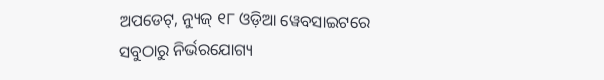ଅପଡେଟ୍, ନ୍ୟୁଜ୍ ୧୮ ଓଡ଼ିଆ ୱେବସାଇଟରେ ସବୁଠାରୁ ନିର୍ଭରଯୋଗ୍ୟ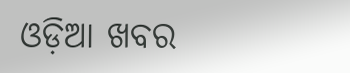ଓଡ଼ିଆ ଖବର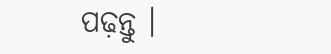ପଢ଼ନ୍ତୁ ।